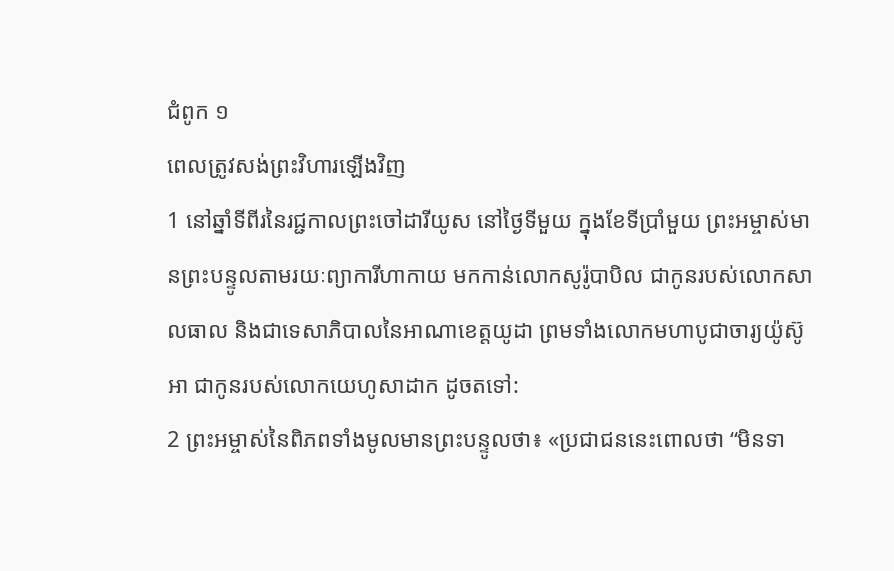ជំពូក ១
ពេលត្រូវសង់ព្រះវិហារឡើងវិញ
1 នៅឆ្នាំទីពីរនៃរជ្ជកាលព្រះចៅដារីយូស នៅថ្ងៃទីមួយ ក្នុងខែទីប្រាំមួយ ព្រះអម្ចាស់មានព្រះបន្ទូលតាមរយៈព្យាការីហាកាយ មកកាន់លោកសូរ៉ូបាបិល ជាកូនរបស់លោកសាលធាល និងជាទេសាភិបាលនៃអាណាខេត្តយូដា ព្រមទាំងលោកមហាបូជាចារ្យយ៉ូស៊ូអា ជាកូនរបស់លោកយេហូសាដាក ដូចតទៅ:
2 ព្រះអម្ចាស់នៃពិភពទាំងមូលមានព្រះបន្ទូលថា៖ «ប្រជាជននេះពោលថា “មិនទា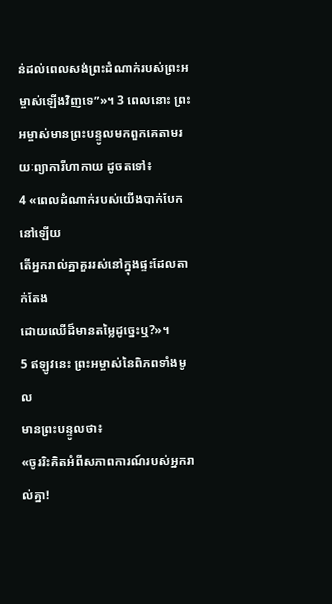ន់ដល់ពេលសង់ព្រះដំណាក់របស់ព្រះអម្ចាស់ឡើងវិញទេ”»។ 3 ពេលនោះ ព្រះអម្ចាស់មានព្រះបន្ទូលមកពួកគេតាមរយៈព្យាការីហាកាយ ដូចតទៅ៖
4 «ពេលដំណាក់របស់យើងបាក់បែកនៅឡើយ
តើអ្នករាល់គ្នាគួររស់នៅក្នុងផ្ទះដែលតាក់តែង
ដោយឈើដ៏មានតម្លៃដូច្នេះឬ?»។
5 ឥឡូវនេះ ព្រះអម្ចាស់នៃពិភពទាំងមូល
មានព្រះបន្ទូលថា៖
«ចូររិះគិតអំពីសភាពការណ៍របស់អ្នករាល់គ្នា!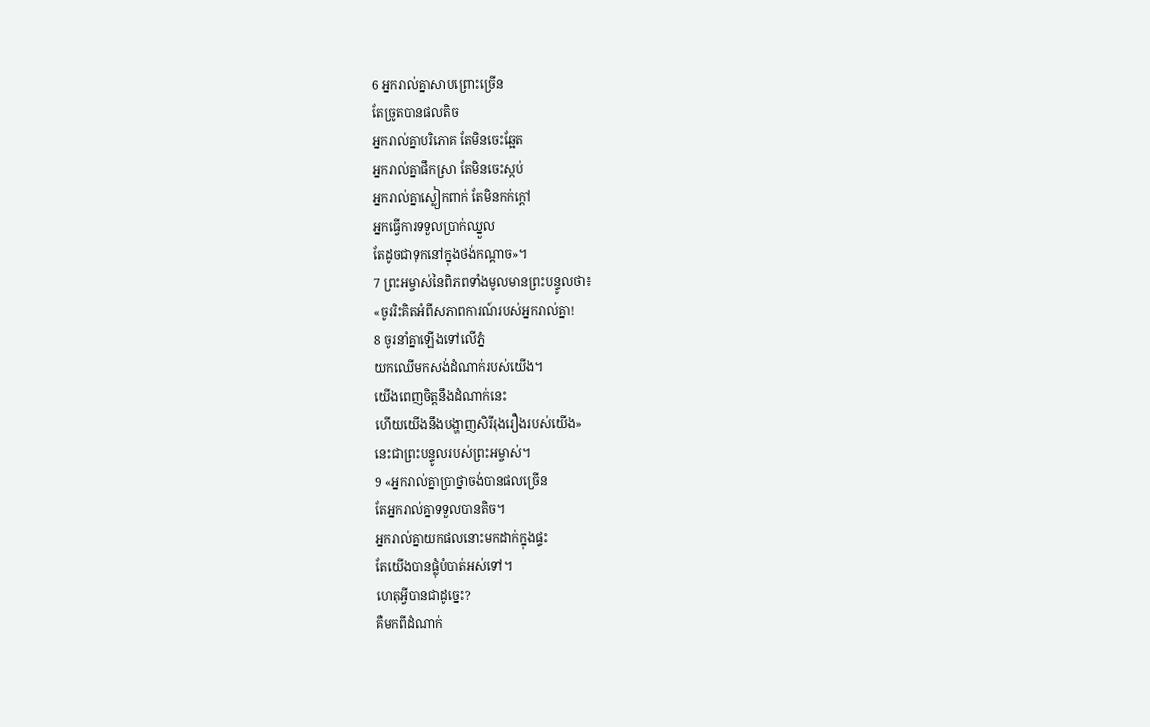6 អ្នករាល់គ្នាសាបព្រោះច្រើន
តែច្រូតបានផលតិច
អ្នករាល់គ្នាបរិភោគ តែមិនចេះឆ្អែត
អ្នករាល់គ្នាផឹកស្រា តែមិនចេះស្កប់
អ្នករាល់គ្នាស្លៀកពាក់ តែមិនកក់ក្ដៅ
អ្នកធ្វើការទទួលប្រាក់ឈ្នួល
តែដូចជាទុកនៅក្នុងថង់កណ្តាច»។
7 ព្រះអម្ចាស់នៃពិភពទាំងមូលមានព្រះបន្ទូលថា៖
«ចូររិះគិតអំពីសភាពការណ៍របស់អ្នករាល់គ្នា!
8 ចូរនាំគ្នាឡើងទៅលើភ្នំ
យកឈើមកសង់ដំណាក់របស់យើង។
យើងពេញចិត្តនឹងដំណាក់នេះ
ហើយយើងនឹងបង្ហាញសិរីរុងរឿងរបស់យើង»
នេះជាព្រះបន្ទូលរបស់ព្រះអម្ចាស់។
9 «អ្នករាល់គ្នាប្រាថ្នាចង់បានផលច្រើន
តែអ្នករាល់គ្នាទទួលបានតិច។
អ្នករាល់គ្នាយកផលនោះមកដាក់ក្នុងផ្ទះ
តែយើងបានផ្លុំបំបាត់អស់ទៅ។
ហេតុអ្វីបានជាដូច្នេះ?
គឺមកពីដំណាក់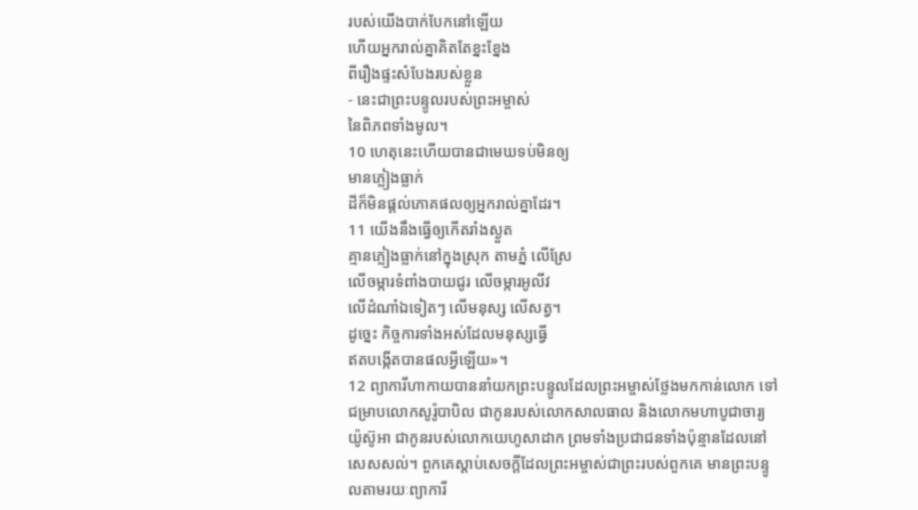របស់យើងបាក់បែកនៅឡើយ
ហើយអ្នករាល់គ្នាគិតតែខ្នះខ្នែង
ពីរឿងផ្ទះសំបែងរបស់ខ្លួន
- នេះជាព្រះបន្ទូលរបស់ព្រះអម្ចាស់
នៃពិភពទាំងមូល។
10 ហេតុនេះហើយបានជាមេឃទប់មិនឲ្យ
មានភ្លៀងធ្លាក់
ដីក៏មិនផ្តល់ភោគផលឲ្យអ្នករាល់គ្នាដែរ។
11 យើងនឹងធ្វើឲ្យកើតរាំងស្ងួត
គ្មានភ្លៀងធ្លាក់នៅក្នុងស្រុក តាមភ្នំ លើស្រែ
លើចម្ការទំពាំងបាយជូរ លើចម្ការអូលីវ
លើដំណាំឯទៀតៗ លើមនុស្ស លើសត្វ។
ដូច្នេះ កិច្ចការទាំងអស់ដែលមនុស្សធ្វើ
ឥតបង្កើតបានផលអ្វីឡើយ»។
12 ព្យាការីហាកាយបាននាំយកព្រះបន្ទូលដែលព្រះអម្ចាស់ថ្លែងមកកាន់លោក ទៅជម្រាបលោកសូរ៉ូបាបិល ជាកូនរបស់លោកសាលធាល និងលោកមហាបូជាចារ្យយ៉ូស៊ូអា ជាកូនរបស់លោកយេហូសាដាក ព្រមទាំងប្រជាជនទាំងប៉ុន្មានដែលនៅសេសសល់។ ពួកគេស្ដាប់សេចក្ដីដែលព្រះអម្ចាស់ជាព្រះរបស់ពួកគេ មានព្រះបន្ទូលតាមរយៈព្យាការី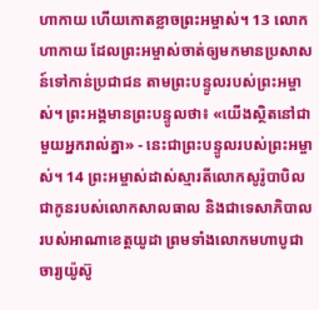ហាកាយ ហើយកោតខ្លាចព្រះអម្ចាស់។ 13 លោកហាកាយ ដែលព្រះអម្ចាស់ចាត់ឲ្យមកមានប្រសាសន៍ទៅកាន់ប្រជាជន តាមព្រះបន្ទូលរបស់ព្រះអម្ចាស់។ ព្រះអង្គមានព្រះបន្ទូលថា៖ «យើងស្ថិតនៅជាមួយអ្នករាល់គ្នា» - នេះជាព្រះបន្ទូលរបស់ព្រះអម្ចាស់។ 14 ព្រះអម្ចាស់ដាស់ស្មារតីលោកសូរ៉ូបាបិល ជាកូនរបស់លោកសាលធាល និងជាទេសាភិបាលរបស់អាណាខេត្តយូដា ព្រមទាំងលោកមហាបូជាចារ្យយ៉ូស៊ូ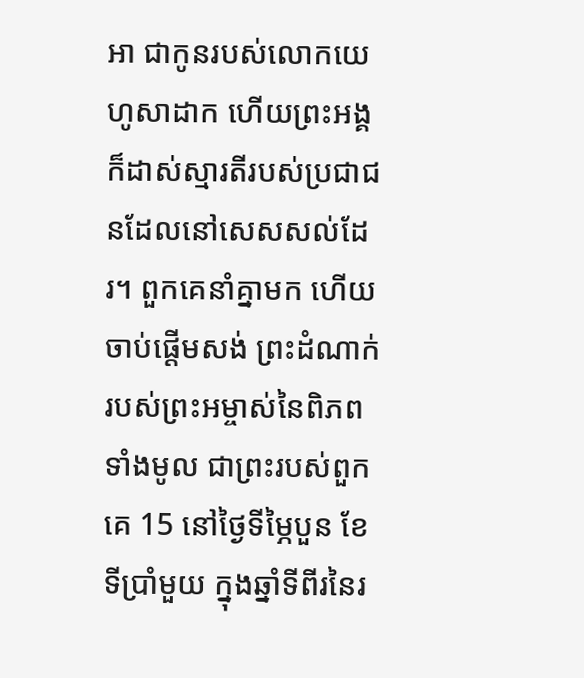អា ជាកូនរបស់លោកយេហូសាដាក ហើយព្រះអង្គក៏ដាស់ស្មារតីរបស់ប្រជាជនដែលនៅសេសសល់ដែរ។ ពួកគេនាំគ្នាមក ហើយចាប់ផ្តើមសង់ ព្រះដំណាក់របស់ព្រះអម្ចាស់នៃពិភពទាំងមូល ជាព្រះរបស់ពួកគេ 15 នៅថ្ងៃទីម្ភៃបួន ខែទីប្រាំមួយ ក្នុងឆ្នាំទីពីរនៃរ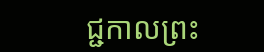ជ្ជកាលព្រះ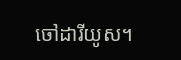ចៅដារីយូស។